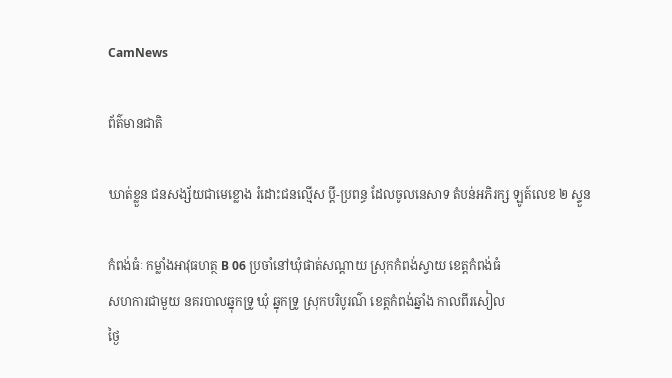CamNews

ព័ត៌មានជាតិ

ឃាត់ខ្លួន ជនសង្ស័យជាមេខ្លោង រំដោះជនល្មើស ប្តី-ប្រពន្ធ ដែលចូលនេសាទ តំបន់អភិរក្ស ឡូត៍លេខ ២ ស្ទួន

កំពង់ធំៈ កម្លាំងអាវុធហត្ថ B 06 ប្រចាំនៅឃុំផាត់សណ្តាយ ស្រុកកំពង់ស្វាយ ខេត្តកំពង់ធំ
សហការជាមួយ នគរបាលឆ្នុកទ្រូ ឃុំ ឆ្នុកទ្រូ ស្រុកបរិបូរណ៌ ខេត្តកំពង់ឆ្នាំង កាលពីរសៀល
ថ្ងៃ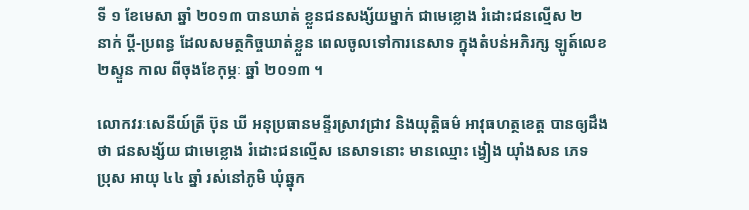ទី ១ ខែមេសា ឆ្នាំ ២០១៣ បានឃាត់ ខ្លួនជនសង្ស័យម្នាក់ ជាមេខ្លោង រំដោះជនល្មើស ២
នាក់ ប្តី-ប្រពន្ធ ដែលសមត្ថកិច្ចឃាត់ខ្លួន ពេលចូលទៅការនេសាទ ក្នុងតំបន់អភិរក្ស ឡូត៍លេខ
២ស្ទួន កាល ពីចុងខែកុម្ភៈ ឆ្នាំ ២០១៣ ។

លោកវរៈសេនីយ៍ត្រី ប៊ុន ឃី អនុប្រធានមន្ទីរស្រាវជ្រាវ និងយុត្តិធម៌ អាវុធហត្ថខេត្ត បានឲ្យដឹង
ថា ជនសង្ស័យ ជាមេខ្លោង រំដោះជនល្មើស នេសាទនោះ មានឈ្មោះ ង្វៀង យ៉ាំងសន ភេទ
ប្រុស អាយុ ៤៤ ឆ្នាំ រស់នៅភូមិ ឃុំឆ្នុក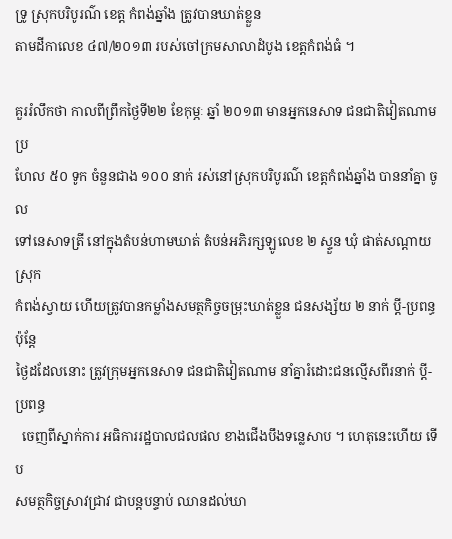ទ្រូ ស្រុកបរិបូរណ៌ ខេត្ត កំពង់ឆ្នាំង ត្រូវបានឃាត់ខ្លួន
តាមដីកាលេខ ៤៧/២០១៣ របស់ចៅក្រមសាលាដំបូង ខេត្តកំពង់ធំ ។

គួររំលឹកថា កាលពីព្រឹកថ្ងៃទី២២ ខែកុម្ភៈ ឆ្នាំ ២០១៣ មានអ្នកនេសាទ ជនជាតិវៀតណាម ប្រ
ហែល ៥០ ទូក ចំនួនជាង ១០០ នាក់ រស់នៅស្រុកបរិបូរណ៌ ខេត្តកំពង់ឆ្នាំង បាននាំគ្នា ចូល
ទៅនេសាទត្រី នៅក្នុងតំបន់ហាមឃាត់ តំបន់អភិរក្សឡូលេខ ២ ស្ទួន ឃុំ ផាត់សណ្តាយ ស្រុក
កំពង់ស្វាយ ហើយត្រូវបានកម្លាំងសមត្ថកិច្ចចម្រុះឃាត់ខ្លួន ជនសង្ស័យ ២ នាក់ ប្តី-ប្រពន្ធ ប៉ុន្តែ
ថ្ងៃដដែលនោះ ត្រូវក្រុមអ្នកនេសាទ ជនជាតិវៀតណាម នាំគ្នារំដោះជនល្មើសពីរនាក់ ប្តី-ប្រពន្ធ
  ចេញពីស្នាក់ការ អធិការរដ្ឋបាលជលផល ខាងជើងបឹងទន្លេសាប ។ ហេតុនេះហើយ ទើប
សមត្ថកិច្ចស្រាវជ្រាវ ជាបន្តបន្ទាប់ ឈានដល់ឃា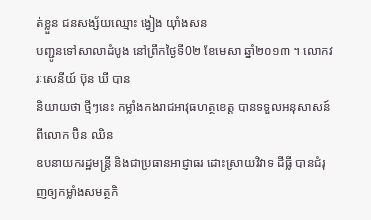ត់ខ្លួន ជនសង្ស័យឈ្មោះ ង្វៀង យ៉ាំងសន
បញ្ជូនទៅសាលាដំបូង នៅព្រឹកថ្ងៃទី0២ ខែមេសា ឆ្នាំ២០១៣ ។ លោកវរៈសេនីយ៍ ប៊ុន ឃី បាន
និយាយថា ថ្មីៗនេះ កម្លាំងកងរាជអាវុធហត្ថខេត្ត បានទទួលអនុសាសន៍ ពីលោក ប៊ិន ឈិន
ឧបនាយករដ្ឋមន្រ្តី និងជាប្រធានអាជ្ញាធរ ដោះស្រាយវិវាទ ដីធ្លី បានជំរុញឲ្យកម្លាំងសមត្ថកិ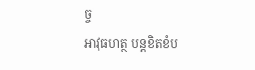ច្ច
អាវុធហត្ថ បន្តខិតខំប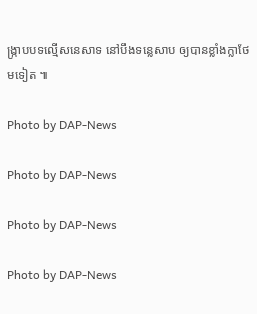ង្រ្កាបបទល្មើសនេសាទ នៅបឹងទន្លេសាប ឲ្យបានខ្លាំងក្លាថែមទៀត ៕

Photo by DAP-News

Photo by DAP-News

Photo by DAP-News

Photo by DAP-News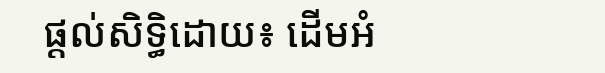ផ្តល់សិទ្ធិដោយ៖ ដើមអំ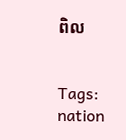ពិល


Tags: nation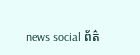news social ព័ត៌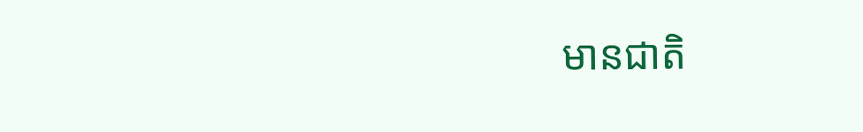មានជាតិ